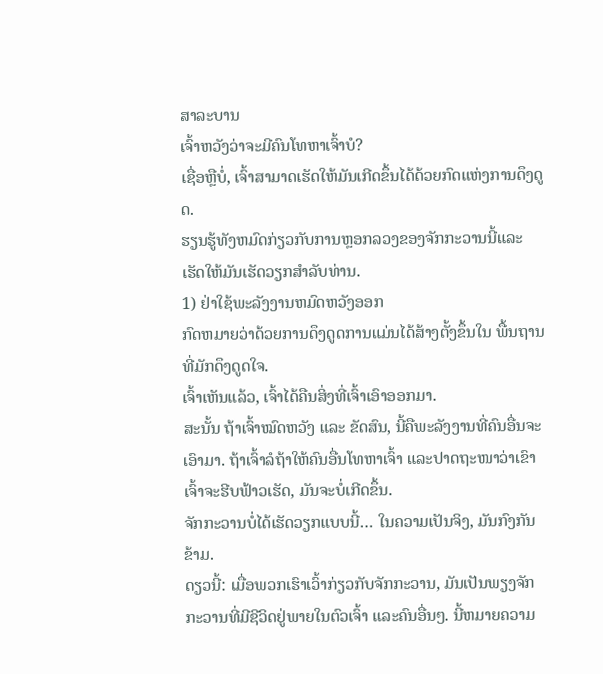ສາລະບານ
ເຈົ້າຫວັງວ່າຈະມີຄົນໂທຫາເຈົ້າບໍ?
ເຊື່ອຫຼືບໍ່, ເຈົ້າສາມາດເຮັດໃຫ້ມັນເກີດຂຶ້ນໄດ້ດ້ວຍກົດແຫ່ງການດຶງດູດ.
ຮຽນຮູ້ທັງຫມົດກ່ຽວກັບການຫຼອກລວງຂອງຈັກກະວານນີ້ແລະເຮັດໃຫ້ມັນເຮັດວຽກສໍາລັບທ່ານ.
1) ຢ່າໃຊ້ພະລັງງານຫມົດຫວັງອອກ
ກົດຫມາຍວ່າດ້ວຍການດຶງດູດການແມ່ນໄດ້ສ້າງຕັ້ງຂຶ້ນໃນ ພື້ນຖານທີ່ມັກດຶງດູດໃຈ.
ເຈົ້າເຫັນແລ້ວ, ເຈົ້າໄດ້ຄືນສິ່ງທີ່ເຈົ້າເອົາອອກມາ.
ສະນັ້ນ ຖ້າເຈົ້າໝົດຫວັງ ແລະ ຂັດສົນ, ນີ້ຄືພະລັງງານທີ່ຄົນອື່ນຈະເອົາມາ. ຖ້າເຈົ້າລໍຖ້າໃຫ້ຄົນອື່ນໂທຫາເຈົ້າ ແລະປາດຖະໜາວ່າເຂົາເຈົ້າຈະຮີບຟ້າວເຮັດ, ມັນຈະບໍ່ເກີດຂຶ້ນ.
ຈັກກະວານບໍ່ໄດ້ເຮັດວຽກແບບນີ້… ໃນຄວາມເປັນຈິງ, ມັນກົງກັນຂ້າມ.
ດຽວນີ້: ເມື່ອພວກເຮົາເວົ້າກ່ຽວກັບຈັກກະວານ, ມັນເປັນພຽງຈັກກະວານທີ່ມີຊີວິດຢູ່ພາຍໃນຕົວເຈົ້າ ແລະຄົນອື່ນໆ. ນີ້ຫມາຍຄວາມ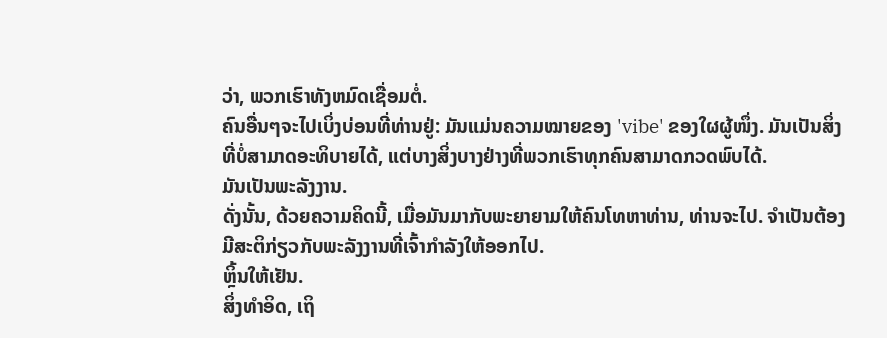ວ່າ, ພວກເຮົາທັງຫມົດເຊື່ອມຕໍ່.
ຄົນອື່ນໆຈະໄປເບິ່ງບ່ອນທີ່ທ່ານຢູ່: ມັນແມ່ນຄວາມໝາຍຂອງ 'vibe' ຂອງໃຜຜູ້ໜຶ່ງ. ມັນເປັນສິ່ງທີ່ບໍ່ສາມາດອະທິບາຍໄດ້, ແຕ່ບາງສິ່ງບາງຢ່າງທີ່ພວກເຮົາທຸກຄົນສາມາດກວດພົບໄດ້.
ມັນເປັນພະລັງງານ.
ດັ່ງນັ້ນ, ດ້ວຍຄວາມຄິດນີ້, ເມື່ອມັນມາກັບພະຍາຍາມໃຫ້ຄົນໂທຫາທ່ານ, ທ່ານຈະໄປ. ຈໍາເປັນຕ້ອງມີສະຕິກ່ຽວກັບພະລັງງານທີ່ເຈົ້າກໍາລັງໃຫ້ອອກໄປ.
ຫຼິ້ນໃຫ້ເຢັນ.
ສິ່ງທໍາອິດ, ເຖິ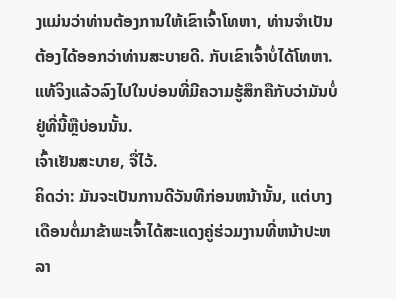ງແມ່ນວ່າທ່ານຕ້ອງການໃຫ້ເຂົາເຈົ້າໂທຫາ, ທ່ານຈໍາເປັນຕ້ອງໄດ້ອອກວ່າທ່ານສະບາຍດີ. ກັບເຂົາເຈົ້າບໍ່ໄດ້ໂທຫາ. ແທ້ຈິງແລ້ວລົງໄປໃນບ່ອນທີ່ມີຄວາມຮູ້ສຶກຄືກັບວ່າມັນບໍ່ຢູ່ທີ່ນີ້ຫຼືບ່ອນນັ້ນ.
ເຈົ້າເຢັນສະບາຍ, ຈື່ໄວ້.
ຄິດວ່າ: ມັນຈະເປັນການດີວັນທີກ່ອນຫນ້ານັ້ນ, ແຕ່ບາງເດືອນຕໍ່ມາຂ້າພະເຈົ້າໄດ້ສະແດງຄູ່ຮ່ວມງານທີ່ຫນ້າປະຫລາ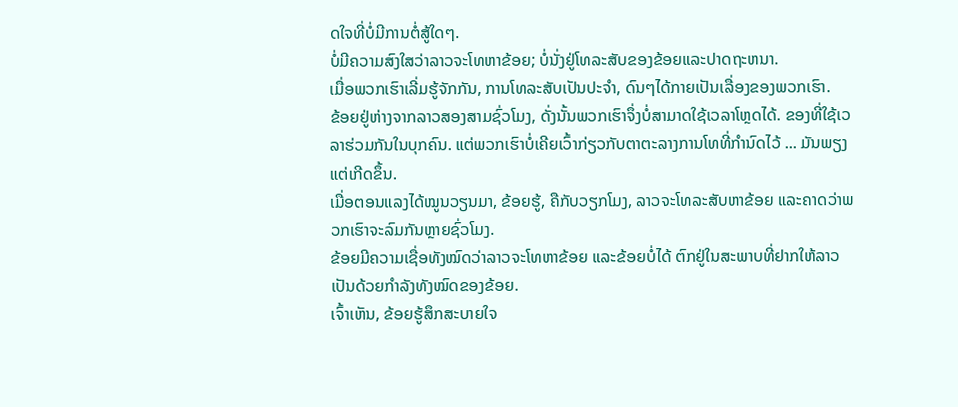ດໃຈທີ່ບໍ່ມີການຕໍ່ສູ້ໃດໆ.
ບໍ່ມີຄວາມສົງໃສວ່າລາວຈະໂທຫາຂ້ອຍ; ບໍ່ນັ່ງຢູ່ໂທລະສັບຂອງຂ້ອຍແລະປາດຖະຫນາ.
ເມື່ອພວກເຮົາເລີ່ມຮູ້ຈັກກັນ, ການໂທລະສັບເປັນປະຈຳ, ດົນໆໄດ້ກາຍເປັນເລື່ອງຂອງພວກເຮົາ.
ຂ້ອຍຢູ່ຫ່າງຈາກລາວສອງສາມຊົ່ວໂມງ, ດັ່ງນັ້ນພວກເຮົາຈຶ່ງບໍ່ສາມາດໃຊ້ເວລາໂຫຼດໄດ້. ຂອງທີ່ໃຊ້ເວລາຮ່ວມກັນໃນບຸກຄົນ. ແຕ່ພວກເຮົາບໍ່ເຄີຍເວົ້າກ່ຽວກັບຕາຕະລາງການໂທທີ່ກໍານົດໄວ້ ... ມັນພຽງແຕ່ເກີດຂຶ້ນ.
ເມື່ອຕອນແລງໄດ້ໝູນວຽນມາ, ຂ້ອຍຮູ້, ຄືກັບວຽກໂມງ, ລາວຈະໂທລະສັບຫາຂ້ອຍ ແລະຄາດວ່າພວກເຮົາຈະລົມກັນຫຼາຍຊົ່ວໂມງ.
ຂ້ອຍມີຄວາມເຊື່ອທັງໝົດວ່າລາວຈະໂທຫາຂ້ອຍ ແລະຂ້ອຍບໍ່ໄດ້ ຕົກຢູ່ໃນສະພາບທີ່ຢາກໃຫ້ລາວເປັນດ້ວຍກຳລັງທັງໝົດຂອງຂ້ອຍ.
ເຈົ້າເຫັນ, ຂ້ອຍຮູ້ສຶກສະບາຍໃຈ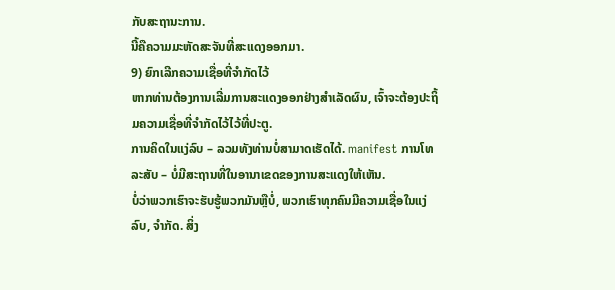ກັບສະຖານະການ.
ນີ້ຄືຄວາມມະຫັດສະຈັນທີ່ສະແດງອອກມາ.
9) ຍົກເລີກຄວາມເຊື່ອທີ່ຈຳກັດໄວ້
ຫາກທ່ານຕ້ອງການເລີ່ມການສະແດງອອກຢ່າງສຳເລັດຜົນ, ເຈົ້າຈະຕ້ອງປະຖິ້ມຄວາມເຊື່ອທີ່ຈຳກັດໄວ້ໄວ້ທີ່ປະຕູ.
ການຄິດໃນແງ່ລົບ – ລວມທັງທ່ານບໍ່ສາມາດເຮັດໄດ້. manifest ການໂທລະສັບ – ບໍ່ມີສະຖານທີ່ໃນອານາເຂດຂອງການສະແດງໃຫ້ເຫັນ.
ບໍ່ວ່າພວກເຮົາຈະຮັບຮູ້ພວກມັນຫຼືບໍ່, ພວກເຮົາທຸກຄົນມີຄວາມເຊື່ອໃນແງ່ລົບ, ຈຳກັດ. ສິ່ງ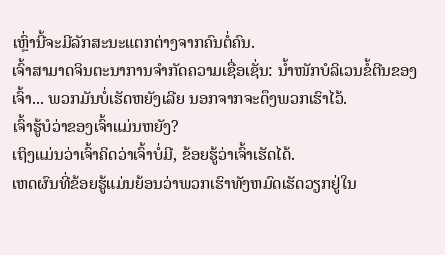ເຫຼົ່ານີ້ຈະມີລັກສະນະແຕກຕ່າງຈາກຄົນຕໍ່ຄົນ.
ເຈົ້າສາມາດຈິນຕະນາການຈໍາກັດຄວາມເຊື່ອເຊັ່ນ: ນໍ້າໜັກບໍລິເວນຂໍ້ຕີນຂອງເຈົ້າ... ພວກມັນບໍ່ເຮັດຫຍັງເລີຍ ນອກຈາກຈະດຶງພວກເຮົາໄວ້.
ເຈົ້າຮູ້ບໍວ່າຂອງເຈົ້າແມ່ນຫຍັງ?
ເຖິງແມ່ນວ່າເຈົ້າຄິດວ່າເຈົ້າບໍ່ມີ, ຂ້ອຍຮູ້ວ່າເຈົ້າເຮັດໄດ້.
ເຫດຜົນທີ່ຂ້ອຍຮູ້ແມ່ນຍ້ອນວ່າພວກເຮົາທັງຫມົດເຮັດວຽກຢູ່ໃນ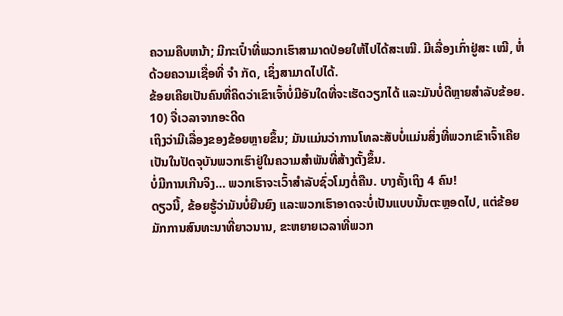ຄວາມຄືບຫນ້າ; ມີກະເປົ໋າທີ່ພວກເຮົາສາມາດປ່ອຍໃຫ້ໄປໄດ້ສະເໝີ. ມີເລື່ອງເກົ່າຢູ່ສະ ເໝີ, ຫໍ່ດ້ວຍຄວາມເຊື່ອທີ່ ຈຳ ກັດ, ເຊິ່ງສາມາດໄປໄດ້.
ຂ້ອຍເຄີຍເປັນຄົນທີ່ຄິດວ່າເຂົາເຈົ້າບໍ່ມີອັນໃດທີ່ຈະເຮັດວຽກໄດ້ ແລະມັນບໍ່ດີຫຼາຍສຳລັບຂ້ອຍ.
10) ຈື່ເວລາຈາກອະດີດ
ເຖິງວ່າມີເລື່ອງຂອງຂ້ອຍຫຼາຍຂຶ້ນ; ມັນແມ່ນວ່າການໂທລະສັບບໍ່ແມ່ນສິ່ງທີ່ພວກເຂົາເຈົ້າເຄີຍເປັນໃນປັດຈຸບັນພວກເຮົາຢູ່ໃນຄວາມສໍາພັນທີ່ສ້າງຕັ້ງຂຶ້ນ.
ບໍ່ມີການເກີນຈິງ… ພວກເຮົາຈະເວົ້າສໍາລັບຊົ່ວໂມງຕໍ່ຄືນ. ບາງຄັ້ງເຖິງ 4 ຄົນ!
ດຽວນີ້, ຂ້ອຍຮູ້ວ່າມັນບໍ່ຍືນຍົງ ແລະພວກເຮົາອາດຈະບໍ່ເປັນແບບນັ້ນຕະຫຼອດໄປ, ແຕ່ຂ້ອຍມັກການສົນທະນາທີ່ຍາວນານ, ຂະຫຍາຍເວລາທີ່ພວກ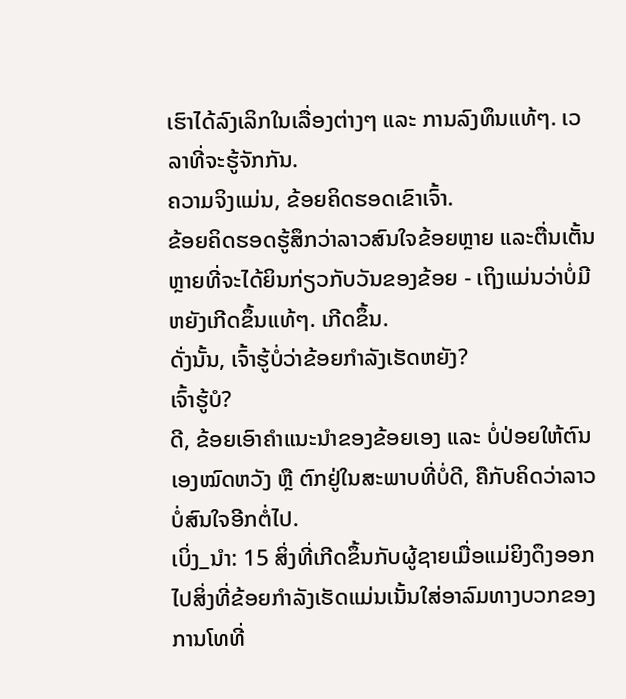ເຮົາໄດ້ລົງເລິກໃນເລື່ອງຕ່າງໆ ແລະ ການລົງທຶນແທ້ໆ. ເວລາທີ່ຈະຮູ້ຈັກກັນ.
ຄວາມຈິງແມ່ນ, ຂ້ອຍຄິດຮອດເຂົາເຈົ້າ.
ຂ້ອຍຄິດຮອດຮູ້ສຶກວ່າລາວສົນໃຈຂ້ອຍຫຼາຍ ແລະຕື່ນເຕັ້ນຫຼາຍທີ່ຈະໄດ້ຍິນກ່ຽວກັບວັນຂອງຂ້ອຍ - ເຖິງແມ່ນວ່າບໍ່ມີຫຍັງເກີດຂຶ້ນແທ້ໆ. ເກີດຂຶ້ນ.
ດັ່ງນັ້ນ, ເຈົ້າຮູ້ບໍ່ວ່າຂ້ອຍກໍາລັງເຮັດຫຍັງ?
ເຈົ້າຮູ້ບໍ?
ດີ, ຂ້ອຍເອົາຄຳແນະນຳຂອງຂ້ອຍເອງ ແລະ ບໍ່ປ່ອຍໃຫ້ຕົນເອງໝົດຫວັງ ຫຼື ຕົກຢູ່ໃນສະພາບທີ່ບໍ່ດີ, ຄືກັບຄິດວ່າລາວບໍ່ສົນໃຈອີກຕໍ່ໄປ.
ເບິ່ງ_ນຳ: 15 ສິ່ງທີ່ເກີດຂຶ້ນກັບຜູ້ຊາຍເມື່ອແມ່ຍິງດຶງອອກໄປສິ່ງທີ່ຂ້ອຍກຳລັງເຮັດແມ່ນເນັ້ນໃສ່ອາລົມທາງບວກຂອງການໂທທີ່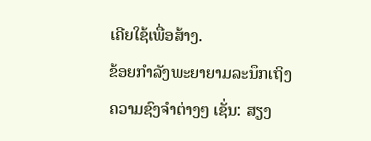ເຄີຍໃຊ້ເພື່ອສ້າງ.
ຂ້ອຍກຳລັງພະຍາຍາມລະນຶກເຖິງຄວາມຊົງຈຳຕ່າງໆ ເຊັ່ນ: ສຽງ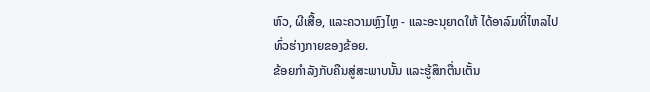ຫົວ, ຜີເສື້ອ, ແລະຄວາມຫຼົງໄຫຼ - ແລະອະນຸຍາດໃຫ້ ໄດ້ອາລົມທີ່ໄຫລໄປທົ່ວຮ່າງກາຍຂອງຂ້ອຍ.
ຂ້ອຍກຳລັງກັບຄືນສູ່ສະພາບນັ້ນ ແລະຮູ້ສຶກຕື່ນເຕັ້ນ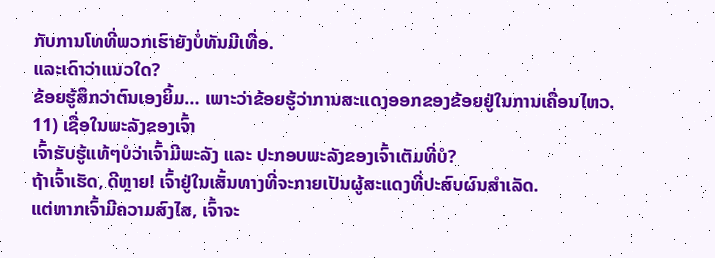ກັບການໂທທີ່ພວກເຮົາຍັງບໍ່ທັນມີເທື່ອ.
ແລະເດົາວ່າແນວໃດ?
ຂ້ອຍຮູ້ສຶກວ່າຕົນເອງຍິ້ມ… ເພາະວ່າຂ້ອຍຮູ້ວ່າການສະແດງອອກຂອງຂ້ອຍຢູ່ໃນການເຄື່ອນໄຫວ.
11) ເຊື່ອໃນພະລັງຂອງເຈົ້າ
ເຈົ້າຮັບຮູ້ແທ້ໆບໍວ່າເຈົ້າມີພະລັງ ແລະ ປະກອບພະລັງຂອງເຈົ້າເຕັມທີ່ບໍ?
ຖ້າເຈົ້າເຮັດ, ດີຫຼາຍ! ເຈົ້າຢູ່ໃນເສັ້ນທາງທີ່ຈະກາຍເປັນຜູ້ສະແດງທີ່ປະສົບຜົນສໍາເລັດ.
ແຕ່ຫາກເຈົ້າມີຄວາມສົງໄສ, ເຈົ້າຈະ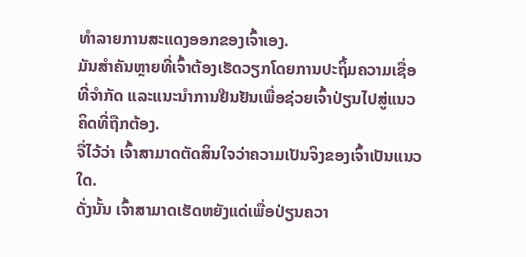ທຳລາຍການສະແດງອອກຂອງເຈົ້າເອງ.
ມັນສຳຄັນຫຼາຍທີ່ເຈົ້າຕ້ອງເຮັດວຽກໂດຍການປະຖິ້ມຄວາມເຊື່ອທີ່ຈຳກັດ ແລະແນະນຳການຢືນຢັນເພື່ອຊ່ວຍເຈົ້າປ່ຽນໄປສູ່ແນວຄິດທີ່ຖືກຕ້ອງ.
ຈື່ໄວ້ວ່າ ເຈົ້າສາມາດຕັດສິນໃຈວ່າຄວາມເປັນຈິງຂອງເຈົ້າເປັນແນວໃດ.
ດັ່ງນັ້ນ ເຈົ້າສາມາດເຮັດຫຍັງແດ່ເພື່ອປ່ຽນຄວາ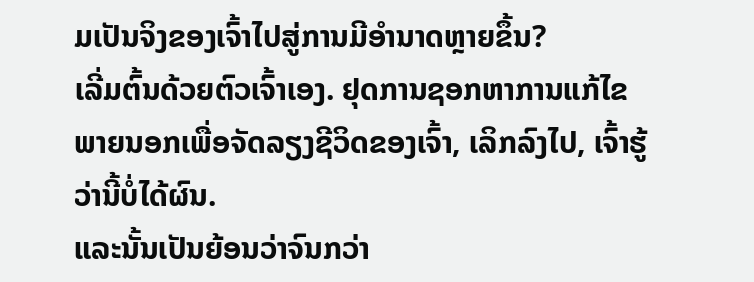ມເປັນຈິງຂອງເຈົ້າໄປສູ່ການມີອຳນາດຫຼາຍຂຶ້ນ?
ເລີ່ມຕົ້ນດ້ວຍຕົວເຈົ້າເອງ. ຢຸດການຊອກຫາການແກ້ໄຂພາຍນອກເພື່ອຈັດລຽງຊີວິດຂອງເຈົ້າ, ເລິກລົງໄປ, ເຈົ້າຮູ້ວ່ານີ້ບໍ່ໄດ້ຜົນ.
ແລະນັ້ນເປັນຍ້ອນວ່າຈົນກວ່າ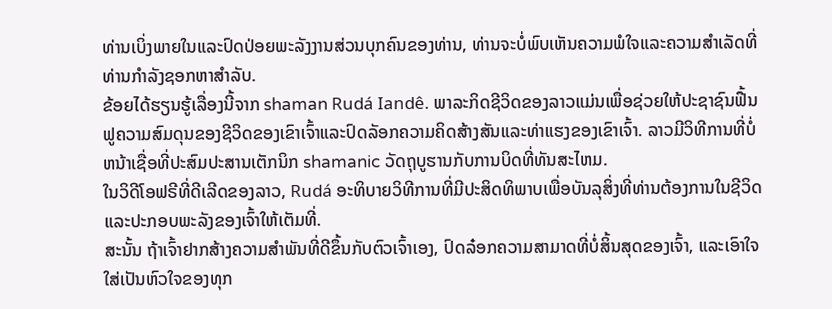ທ່ານເບິ່ງພາຍໃນແລະປົດປ່ອຍພະລັງງານສ່ວນບຸກຄົນຂອງທ່ານ, ທ່ານຈະບໍ່ພົບເຫັນຄວາມພໍໃຈແລະຄວາມສໍາເລັດທີ່ທ່ານກໍາລັງຊອກຫາສໍາລັບ.
ຂ້ອຍໄດ້ຮຽນຮູ້ເລື່ອງນີ້ຈາກ shaman Rudá Iandê. ພາລະກິດຊີວິດຂອງລາວແມ່ນເພື່ອຊ່ວຍໃຫ້ປະຊາຊົນຟື້ນຟູຄວາມສົມດຸນຂອງຊີວິດຂອງເຂົາເຈົ້າແລະປົດລັອກຄວາມຄິດສ້າງສັນແລະທ່າແຮງຂອງເຂົາເຈົ້າ. ລາວມີວິທີການທີ່ບໍ່ຫນ້າເຊື່ອທີ່ປະສົມປະສານເຕັກນິກ shamanic ວັດຖຸບູຮານກັບການບິດທີ່ທັນສະໄຫມ.
ໃນວິດີໂອຟຣີທີ່ດີເລີດຂອງລາວ, Rudá ອະທິບາຍວິທີການທີ່ມີປະສິດທິພາບເພື່ອບັນລຸສິ່ງທີ່ທ່ານຕ້ອງການໃນຊີວິດ ແລະປະກອບພະລັງຂອງເຈົ້າໃຫ້ເຕັມທີ່.
ສະນັ້ນ ຖ້າເຈົ້າຢາກສ້າງຄວາມສໍາພັນທີ່ດີຂຶ້ນກັບຕົວເຈົ້າເອງ, ປົດລ໋ອກຄວາມສາມາດທີ່ບໍ່ສິ້ນສຸດຂອງເຈົ້າ, ແລະເອົາໃຈໃສ່ເປັນຫົວໃຈຂອງທຸກ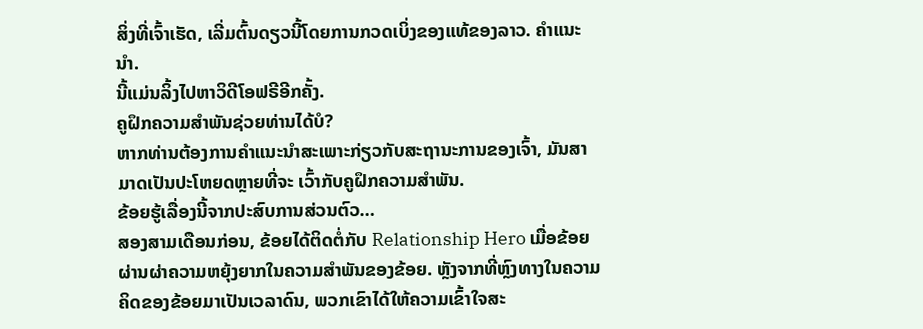ສິ່ງທີ່ເຈົ້າເຮັດ, ເລີ່ມຕົ້ນດຽວນີ້ໂດຍການກວດເບິ່ງຂອງແທ້ຂອງລາວ. ຄໍາແນະນໍາ.
ນີ້ແມ່ນລິ້ງໄປຫາວິດີໂອຟຣີອີກຄັ້ງ.
ຄູຝຶກຄວາມສຳພັນຊ່ວຍທ່ານໄດ້ບໍ?
ຫາກທ່ານຕ້ອງການຄຳແນະນຳສະເພາະກ່ຽວກັບສະຖານະການຂອງເຈົ້າ, ມັນສາມາດເປັນປະໂຫຍດຫຼາຍທີ່ຈະ ເວົ້າກັບຄູຝຶກຄວາມສຳພັນ.
ຂ້ອຍຮູ້ເລື່ອງນີ້ຈາກປະສົບການສ່ວນຕົວ…
ສອງສາມເດືອນກ່ອນ, ຂ້ອຍໄດ້ຕິດຕໍ່ກັບ Relationship Hero ເມື່ອຂ້ອຍຜ່ານຜ່າຄວາມຫຍຸ້ງຍາກໃນຄວາມສຳພັນຂອງຂ້ອຍ. ຫຼັງຈາກທີ່ຫຼົງທາງໃນຄວາມຄິດຂອງຂ້ອຍມາເປັນເວລາດົນ, ພວກເຂົາໄດ້ໃຫ້ຄວາມເຂົ້າໃຈສະ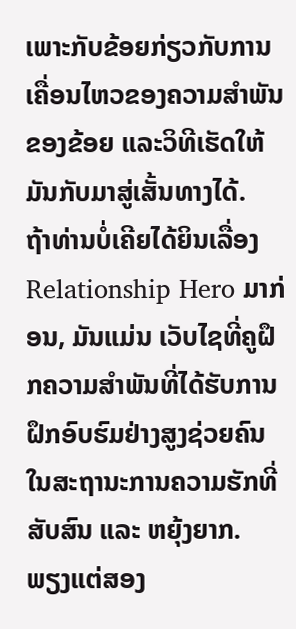ເພາະກັບຂ້ອຍກ່ຽວກັບການເຄື່ອນໄຫວຂອງຄວາມສຳພັນຂອງຂ້ອຍ ແລະວິທີເຮັດໃຫ້ມັນກັບມາສູ່ເສັ້ນທາງໄດ້.
ຖ້າທ່ານບໍ່ເຄີຍໄດ້ຍິນເລື່ອງ Relationship Hero ມາກ່ອນ, ມັນແມ່ນ ເວັບໄຊທີ່ຄູຝຶກຄວາມສຳພັນທີ່ໄດ້ຮັບການຝຶກອົບຮົມຢ່າງສູງຊ່ວຍຄົນໃນສະຖານະການຄວາມຮັກທີ່ສັບສົນ ແລະ ຫຍຸ້ງຍາກ.
ພຽງແຕ່ສອງ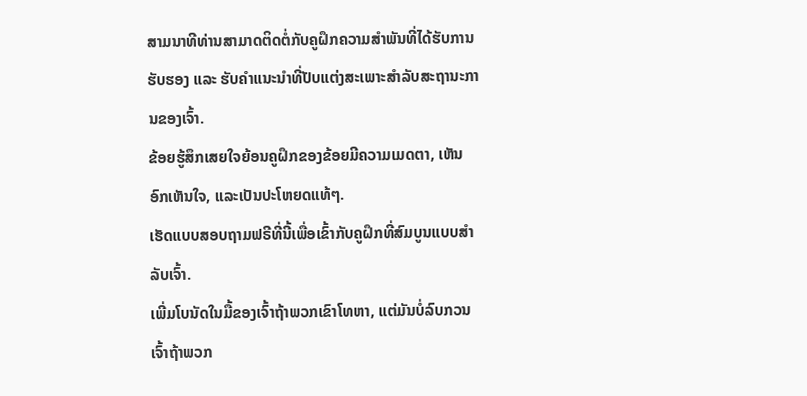ສາມນາທີທ່ານສາມາດຕິດຕໍ່ກັບຄູຝຶກຄວາມສຳພັນທີ່ໄດ້ຮັບການຮັບຮອງ ແລະ ຮັບຄຳແນະນຳທີ່ປັບແຕ່ງສະເພາະສຳລັບສະຖານະການຂອງເຈົ້າ.
ຂ້ອຍຮູ້ສຶກເສຍໃຈຍ້ອນຄູຝຶກຂອງຂ້ອຍມີຄວາມເມດຕາ, ເຫັນອົກເຫັນໃຈ, ແລະເປັນປະໂຫຍດແທ້ໆ.
ເຮັດແບບສອບຖາມຟຣີທີ່ນີ້ເພື່ອເຂົ້າກັບຄູຝຶກທີ່ສົມບູນແບບສຳລັບເຈົ້າ.
ເພີ່ມໂບນັດໃນມື້ຂອງເຈົ້າຖ້າພວກເຂົາໂທຫາ, ແຕ່ມັນບໍ່ລົບກວນເຈົ້າຖ້າພວກ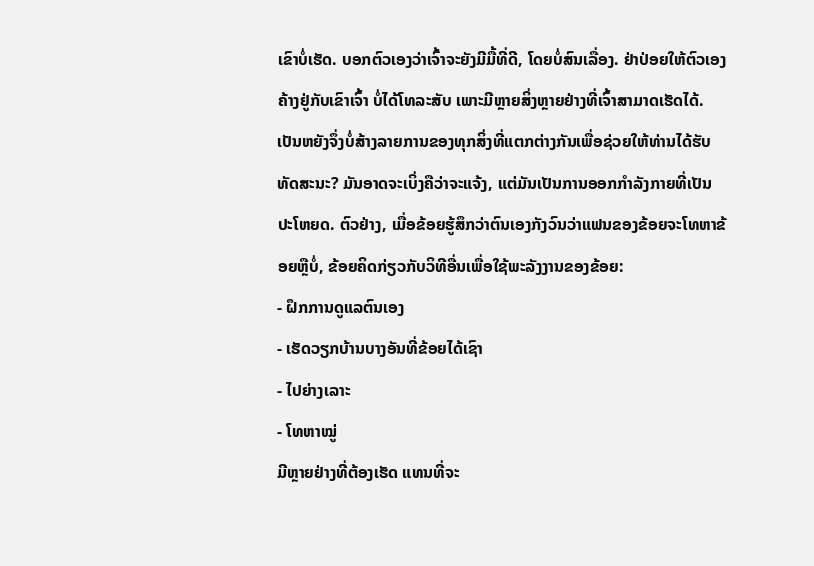ເຂົາບໍ່ເຮັດ. ບອກຕົວເອງວ່າເຈົ້າຈະຍັງມີມື້ທີ່ດີ, ໂດຍບໍ່ສົນເລື່ອງ. ຢ່າປ່ອຍໃຫ້ຕົວເອງຄ້າງຢູ່ກັບເຂົາເຈົ້າ ບໍ່ໄດ້ໂທລະສັບ ເພາະມີຫຼາຍສິ່ງຫຼາຍຢ່າງທີ່ເຈົ້າສາມາດເຮັດໄດ້.ເປັນຫຍັງຈຶ່ງບໍ່ສ້າງລາຍການຂອງທຸກສິ່ງທີ່ແຕກຕ່າງກັນເພື່ອຊ່ວຍໃຫ້ທ່ານໄດ້ຮັບທັດສະນະ? ມັນອາດຈະເບິ່ງຄືວ່າຈະແຈ້ງ, ແຕ່ມັນເປັນການອອກກໍາລັງກາຍທີ່ເປັນປະໂຫຍດ. ຕົວຢ່າງ, ເມື່ອຂ້ອຍຮູ້ສຶກວ່າຕົນເອງກັງວົນວ່າແຟນຂອງຂ້ອຍຈະໂທຫາຂ້ອຍຫຼືບໍ່, ຂ້ອຍຄິດກ່ຽວກັບວິທີອື່ນເພື່ອໃຊ້ພະລັງງານຂອງຂ້ອຍ:
- ຝຶກການດູແລຕົນເອງ
- ເຮັດວຽກບ້ານບາງອັນທີ່ຂ້ອຍໄດ້ເຊົາ
- ໄປຍ່າງເລາະ
- ໂທຫາໝູ່
ມີຫຼາຍຢ່າງທີ່ຕ້ອງເຮັດ ແທນທີ່ຈະ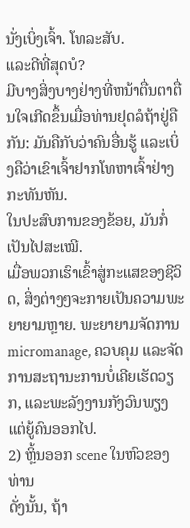ນັ່ງເບິ່ງເຈົ້າ. ໂທລະສັບ.
ແລະດີທີ່ສຸດບໍ?
ມີບາງສິ່ງບາງຢ່າງທີ່ຫນ້າຕື່ນຕາຕື່ນໃຈເກີດຂຶ້ນເມື່ອທ່ານຢຸດລໍຖ້າຢູ່ຄືກັນ: ມັນຄືກັບວ່າຄົນອື່ນຮູ້ ແລະເບິ່ງຄືວ່າເຂົາເຈົ້າຢາກໂທຫາເຈົ້າຢ່າງກະທັນຫັນ.
ໃນປະສົບການຂອງຂ້ອຍ, ມັນກໍ່ເປັນໄປສະເໝີ.
ເມື່ອພວກເຮົາເຂົ້າສູ່ກະແສຂອງຊີວິດ, ສິ່ງຕ່າງໆຈະກາຍເປັນຄວາມພະຍາຍາມຫຼາຍ. ພະຍາຍາມຈັດການ micromanage, ຄວບຄຸມ ແລະຈັດການສະຖານະການບໍ່ເຄີຍເຮັດວຽກ, ແລະພະລັງງານກັງວົນພຽງແຕ່ຍູ້ຄົນອອກໄປ.
2) ຫຼິ້ນອອກ scene ໃນຫົວຂອງທ່ານ
ດັ່ງນັ້ນ, ຖ້າ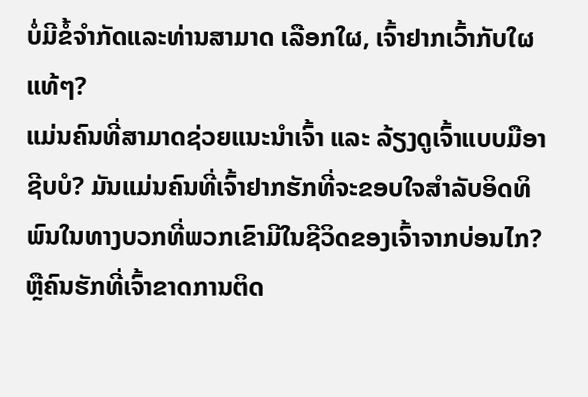ບໍ່ມີຂໍ້ຈໍາກັດແລະທ່ານສາມາດ ເລືອກໃຜ, ເຈົ້າຢາກເວົ້າກັບໃຜແທ້ໆ?
ແມ່ນຄົນທີ່ສາມາດຊ່ວຍແນະນຳເຈົ້າ ແລະ ລ້ຽງດູເຈົ້າແບບມືອາຊີບບໍ? ມັນແມ່ນຄົນທີ່ເຈົ້າຢາກຮັກທີ່ຈະຂອບໃຈສໍາລັບອິດທິພົນໃນທາງບວກທີ່ພວກເຂົາມີໃນຊີວິດຂອງເຈົ້າຈາກບ່ອນໄກ? ຫຼືຄົນຮັກທີ່ເຈົ້າຂາດການຕິດ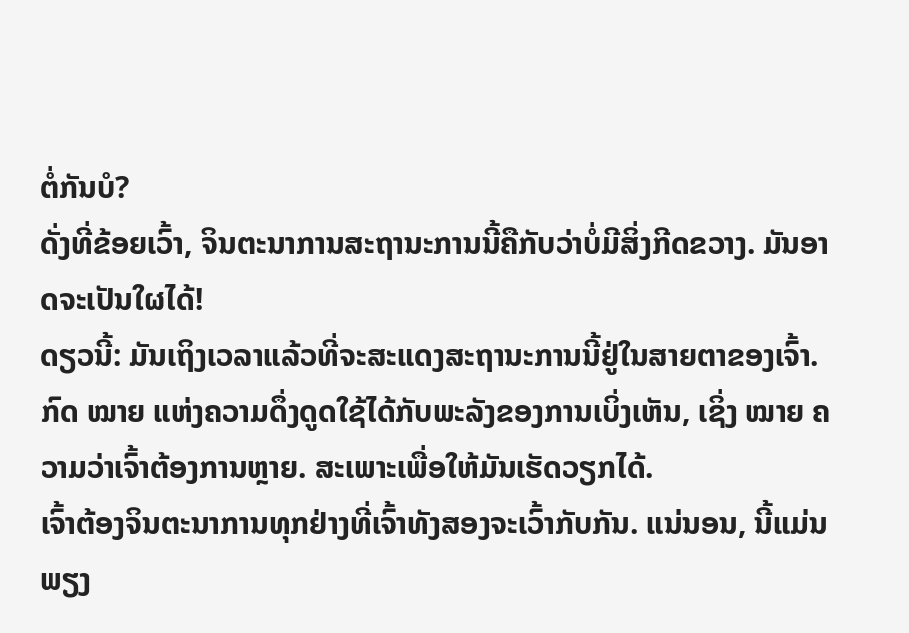ຕໍ່ກັນບໍ?
ດັ່ງທີ່ຂ້ອຍເວົ້າ, ຈິນຕະນາການສະຖານະການນີ້ຄືກັບວ່າບໍ່ມີສິ່ງກີດຂວາງ. ມັນອາດຈະເປັນໃຜໄດ້!
ດຽວນີ້: ມັນເຖິງເວລາແລ້ວທີ່ຈະສະແດງສະຖານະການນີ້ຢູ່ໃນສາຍຕາຂອງເຈົ້າ.
ກົດ ໝາຍ ແຫ່ງຄວາມດຶ່ງດູດໃຊ້ໄດ້ກັບພະລັງຂອງການເບິ່ງເຫັນ, ເຊິ່ງ ໝາຍ ຄວາມວ່າເຈົ້າຕ້ອງການຫຼາຍ. ສະເພາະເພື່ອໃຫ້ມັນເຮັດວຽກໄດ້.
ເຈົ້າຕ້ອງຈິນຕະນາການທຸກຢ່າງທີ່ເຈົ້າທັງສອງຈະເວົ້າກັບກັນ. ແນ່ນອນ, ນີ້ແມ່ນພຽງ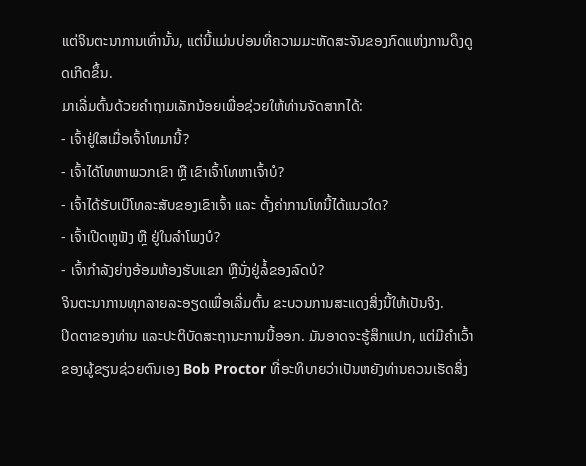ແຕ່ຈິນຕະນາການເທົ່ານັ້ນ, ແຕ່ນີ້ແມ່ນບ່ອນທີ່ຄວາມມະຫັດສະຈັນຂອງກົດແຫ່ງການດຶງດູດເກີດຂຶ້ນ.
ມາເລີ່ມຕົ້ນດ້ວຍຄຳຖາມເລັກນ້ອຍເພື່ອຊ່ວຍໃຫ້ທ່ານຈັດສາກໄດ້:
- ເຈົ້າຢູ່ໃສເມື່ອເຈົ້າໂທມານີ້?
- ເຈົ້າໄດ້ໂທຫາພວກເຂົາ ຫຼື ເຂົາເຈົ້າໂທຫາເຈົ້າບໍ?
- ເຈົ້າໄດ້ຮັບເບີໂທລະສັບຂອງເຂົາເຈົ້າ ແລະ ຕັ້ງຄ່າການໂທນີ້ໄດ້ແນວໃດ?
- ເຈົ້າເປີດຫູຟັງ ຫຼື ຢູ່ໃນລຳໂພງບໍ?
- ເຈົ້າກຳລັງຍ່າງອ້ອມຫ້ອງຮັບແຂກ ຫຼືນັ່ງຢູ່ລໍ້ຂອງລົດບໍ?
ຈິນຕະນາການທຸກລາຍລະອຽດເພື່ອເລີ່ມຕົ້ນ ຂະບວນການສະແດງສິ່ງນີ້ໃຫ້ເປັນຈິງ.
ປິດຕາຂອງທ່ານ ແລະປະຕິບັດສະຖານະການນີ້ອອກ. ມັນອາດຈະຮູ້ສຶກແປກ, ແຕ່ມີຄໍາເວົ້າຂອງຜູ້ຂຽນຊ່ວຍຕົນເອງ Bob Proctor ທີ່ອະທິບາຍວ່າເປັນຫຍັງທ່ານຄວນເຮັດສິ່ງ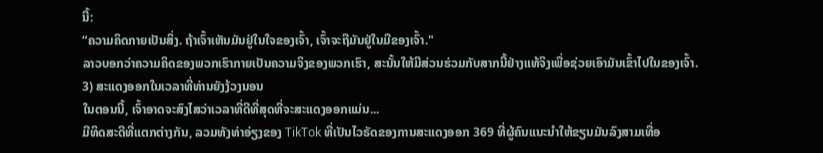ນີ້:
“ຄວາມຄິດກາຍເປັນສິ່ງ. ຖ້າເຈົ້າເຫັນມັນຢູ່ໃນໃຈຂອງເຈົ້າ, ເຈົ້າຈະຖືມັນຢູ່ໃນມືຂອງເຈົ້າ."
ລາວບອກວ່າຄວາມຄິດຂອງພວກເຮົາກາຍເປັນຄວາມຈິງຂອງພວກເຮົາ, ສະນັ້ນໃຫ້ມີສ່ວນຮ່ວມກັບສາກນີ້ຢ່າງແທ້ຈິງເພື່ອຊ່ວຍເອົາມັນເຂົ້າໄປໃນຂອງເຈົ້າ.
3) ສະແດງອອກໃນເວລາທີ່ທ່ານຍັງງ້ວງນອນ
ໃນຕອນນີ້, ເຈົ້າອາດຈະສົງໄສວ່າເວລາທີ່ດີທີ່ສຸດທີ່ຈະສະແດງອອກແມ່ນ...
ມີທິດສະດີທີ່ແຕກຕ່າງກັນ, ລວມທັງທ່າອ່ຽງຂອງ TikTok ທີ່ເປັນໄວຣັດຂອງການສະແດງອອກ 369 ທີ່ຜູ້ຄົນແນະນໍາໃຫ້ຂຽນມັນລົງສາມເທື່ອ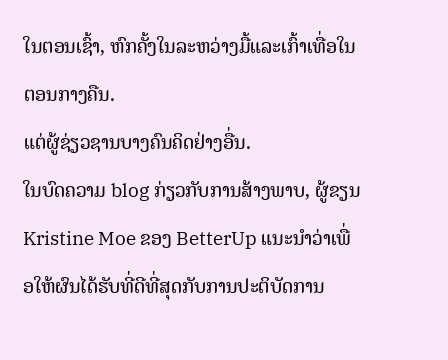ໃນຕອນເຊົ້າ, ຫົກຄັ້ງໃນລະຫວ່າງມື້ແລະເກົ້າເທື່ອໃນຕອນກາງຄືນ.
ແຕ່ຜູ້ຊ່ຽວຊານບາງຄົນຄິດຢ່າງອື່ນ.
ໃນບົດຄວາມ blog ກ່ຽວກັບການສ້າງພາບ, ຜູ້ຂຽນ Kristine Moe ຂອງ BetterUp ແນະນໍາວ່າເພື່ອໃຫ້ຜົນໄດ້ຮັບທີ່ດີທີ່ສຸດກັບການປະຕິບັດການ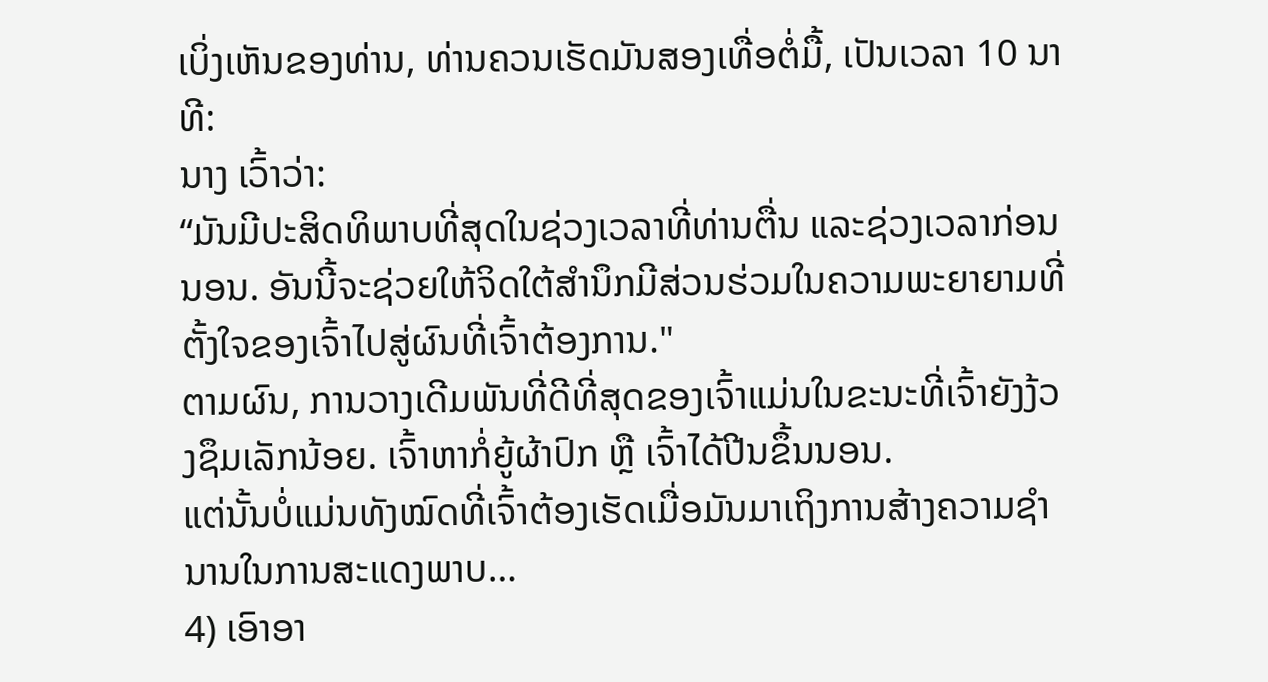ເບິ່ງເຫັນຂອງທ່ານ, ທ່ານຄວນເຮັດມັນສອງເທື່ອຕໍ່ມື້, ເປັນເວລາ 10 ນາທີ:
ນາງ ເວົ້າວ່າ:
“ມັນມີປະສິດທິພາບທີ່ສຸດໃນຊ່ວງເວລາທີ່ທ່ານຕື່ນ ແລະຊ່ວງເວລາກ່ອນນອນ. ອັນນີ້ຈະຊ່ວຍໃຫ້ຈິດໃຕ້ສຳນຶກມີສ່ວນຮ່ວມໃນຄວາມພະຍາຍາມທີ່ຕັ້ງໃຈຂອງເຈົ້າໄປສູ່ຜົນທີ່ເຈົ້າຕ້ອງການ."
ຕາມຜົນ, ການວາງເດີມພັນທີ່ດີທີ່ສຸດຂອງເຈົ້າແມ່ນໃນຂະນະທີ່ເຈົ້າຍັງງ້ວງຊຶມເລັກນ້ອຍ. ເຈົ້າຫາກໍ່ຍູ້ຜ້າປົກ ຫຼື ເຈົ້າໄດ້ປີນຂຶ້ນນອນ.
ແຕ່ນັ້ນບໍ່ແມ່ນທັງໝົດທີ່ເຈົ້າຕ້ອງເຮັດເມື່ອມັນມາເຖິງການສ້າງຄວາມຊຳນານໃນການສະແດງພາບ…
4) ເອົາອາ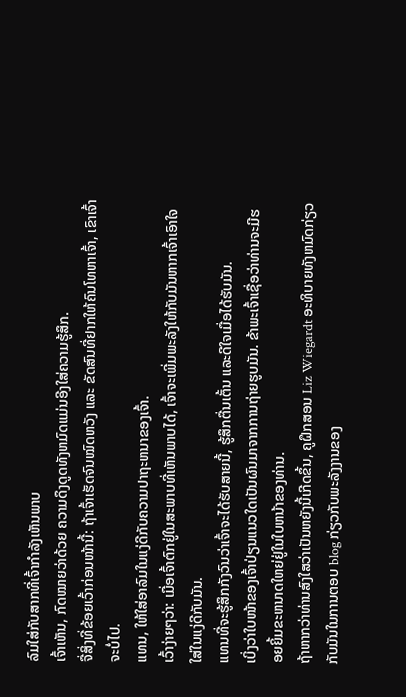ລົມໃສ່ກັບສາກທີ່ເຈົ້າກຳລັງເຫັນພາບ
ເຈົ້າເຫັນ, ກົດໝາຍວ່າດ້ວຍ ຄວາມດຶງດູດທັງຫມົດແມ່ນອີງໃສ່ຄວາມຮູ້ສຶກ.
ຈື່ສິ່ງທີ່ຂ້ອຍເວົ້າກ່ອນໜ້ານີ້: ຖ້າເຈົ້າເຮັດຈົນໝົດຫວັງ ແລະ ຂັດສົນທີ່ຢາກໃຫ້ຄົນໂທຫາເຈົ້າ, ເຂົາເຈົ້າຈະບໍ່ໄປ.
ແທນ, ໃຫ້ໃສ່ອາລົມໃນແງ່ດີກັບຄວາມປາຖະຫນາຂອງເຈົ້າ.
ເວົ້າງ່າຍໆວ່າ: ເມື່ອເຈົ້າຕົກຢູ່ໃນສະພາບທີ່ເຫັນພາບໄດ້, ເຈົ້າຈະເພີ່ມພະລັງໃຫ້ກັບມັນຫາກເຈົ້າເອົາໃຈໃສ່ໃນແງ່ດີກັບມັນ.
ແທນທີ່ຈະຮູ້ສຶກກັງວົນວ່າເຈົ້າຈະໄດ້ຮັບສາຍນີ້, ຮູ້ສຶກຕື່ນເຕັ້ນ ແລະດີໃຈເມື່ອໄດ້ຮັບມັນ.
ເບິ່ງວ່າໃບໜ້າຂອງເຈົ້າປ່ຽນແນວໃດເປັນຜົນມາຈາກການຖ່າຍຮູບມັນ. ຂ້າພະເຈົ້າເຊື່ອວ່າທ່ານຈະມີຮອຍຍິ້ມຂະຫນາດໃຫຍ່ຢູ່ໃນໃບຫນ້າຂອງທ່ານ.
ຖ້າຫາກວ່າທ່ານສົງໃສວ່າເປັນຫຍັງນີ້ເກີດຂຶ້ນ, ຄູຝຶກສອນ Liz Wiegardt ອະທິບາຍທັງຫມົດກ່ຽວກັບມັນໃນການຕອບ blog ກ່ຽວກັບພະລັງງານຂອງ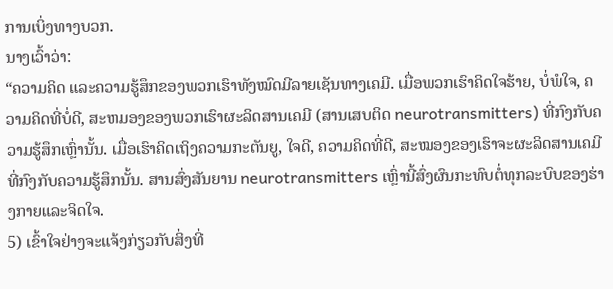ການເບິ່ງທາງບວກ.
ນາງເວົ້າວ່າ:
“ຄວາມຄິດ ແລະຄວາມຮູ້ສຶກຂອງພວກເຮົາທັງໝົດມີລາຍເຊັນທາງເຄມີ. ເມື່ອພວກເຮົາຄິດໃຈຮ້າຍ, ບໍ່ພໍໃຈ, ຄວາມຄິດທີ່ບໍ່ດີ, ສະຫມອງຂອງພວກເຮົາຜະລິດສານເຄມີ (ສານເສບຕິດ neurotransmitters) ທີ່ກົງກັບຄວາມຮູ້ສຶກເຫຼົ່ານັ້ນ. ເມື່ອເຮົາຄິດເຖິງຄວາມກະຕັນຍູ, ໃຈດີ, ຄວາມຄິດທີ່ດີ, ສະໝອງຂອງເຮົາຈະຜະລິດສານເຄມີທີ່ກົງກັບຄວາມຮູ້ສຶກນັ້ນ. ສານສົ່ງສັນຍານ neurotransmitters ເຫຼົ່ານີ້ສົ່ງຜົນກະທົບຕໍ່ທຸກລະບົບຂອງຮ່າງກາຍແລະຈິດໃຈ.
5) ເຂົ້າໃຈຢ່າງຈະແຈ້ງກ່ຽວກັບສິ່ງທີ່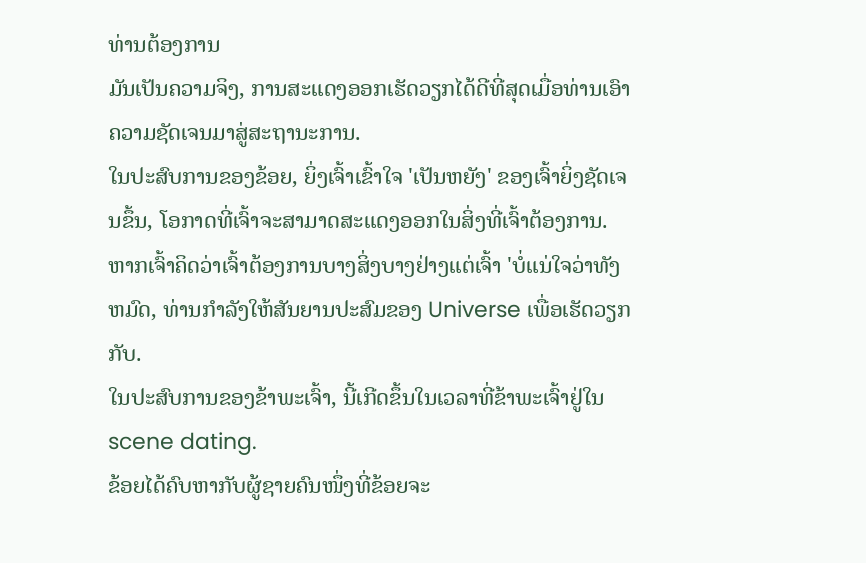ທ່ານຕ້ອງການ
ມັນເປັນຄວາມຈິງ, ການສະແດງອອກເຮັດວຽກໄດ້ດີທີ່ສຸດເມື່ອທ່ານເອົາຄວາມຊັດເຈນມາສູ່ສະຖານະການ.
ໃນປະສົບການຂອງຂ້ອຍ, ຍິ່ງເຈົ້າເຂົ້າໃຈ 'ເປັນຫຍັງ' ຂອງເຈົ້າຍິ່ງຊັດເຈນຂຶ້ນ, ໂອກາດທີ່ເຈົ້າຈະສາມາດສະແດງອອກໃນສິ່ງທີ່ເຈົ້າຕ້ອງການ.
ຫາກເຈົ້າຄິດວ່າເຈົ້າຕ້ອງການບາງສິ່ງບາງຢ່າງແຕ່ເຈົ້າ 'ບໍ່ແນ່ໃຈວ່າທັງຫມົດ, ທ່ານກໍາລັງໃຫ້ສັນຍານປະສົມຂອງ Universe ເພື່ອເຮັດວຽກກັບ.
ໃນປະສົບການຂອງຂ້າພະເຈົ້າ, ນີ້ເກີດຂຶ້ນໃນເວລາທີ່ຂ້າພະເຈົ້າຢູ່ໃນ scene dating.
ຂ້ອຍໄດ້ຄົບຫາກັບຜູ້ຊາຍຄົນໜຶ່ງທີ່ຂ້ອຍຈະ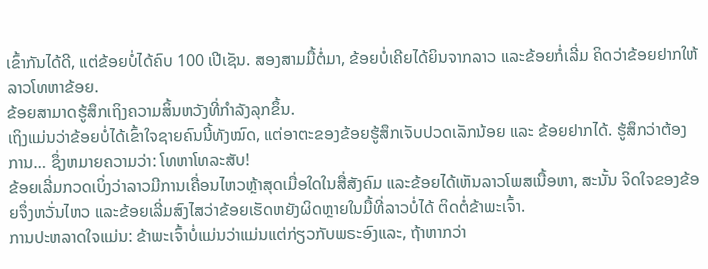ເຂົ້າກັນໄດ້ດີ, ແຕ່ຂ້ອຍບໍ່ໄດ້ຄົບ 100 ເປີເຊັນ. ສອງສາມມື້ຕໍ່ມາ, ຂ້ອຍບໍ່ເຄີຍໄດ້ຍິນຈາກລາວ ແລະຂ້ອຍກໍ່ເລີ່ມ ຄິດວ່າຂ້ອຍຢາກໃຫ້ລາວໂທຫາຂ້ອຍ.
ຂ້ອຍສາມາດຮູ້ສຶກເຖິງຄວາມສິ້ນຫວັງທີ່ກຳລັງລຸກຂຶ້ນ.
ເຖິງແມ່ນວ່າຂ້ອຍບໍ່ໄດ້ເຂົ້າໃຈຊາຍຄົນນີ້ທັງໝົດ, ແຕ່ອາຕະຂອງຂ້ອຍຮູ້ສຶກເຈັບປວດເລັກນ້ອຍ ແລະ ຂ້ອຍຢາກໄດ້. ຮູ້ສຶກວ່າຕ້ອງການ… ຊຶ່ງຫມາຍຄວາມວ່າ: ໂທຫາໂທລະສັບ!
ຂ້ອຍເລີ່ມກວດເບິ່ງວ່າລາວມີການເຄື່ອນໄຫວຫຼ້າສຸດເມື່ອໃດໃນສື່ສັງຄົມ ແລະຂ້ອຍໄດ້ເຫັນລາວໂພສເນື້ອຫາ, ສະນັ້ນ ຈິດໃຈຂອງຂ້ອຍຈຶ່ງຫວັ່ນໄຫວ ແລະຂ້ອຍເລີ່ມສົງໄສວ່າຂ້ອຍເຮັດຫຍັງຜິດຫຼາຍໃນມື້ທີ່ລາວບໍ່ໄດ້ ຕິດຕໍ່ຂ້າພະເຈົ້າ.
ການປະຫລາດໃຈແມ່ນ: ຂ້າພະເຈົ້າບໍ່ແມ່ນວ່າແມ່ນແຕ່ກ່ຽວກັບພຣະອົງແລະ, ຖ້າຫາກວ່າ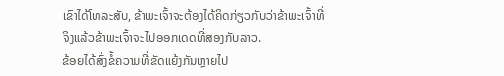ເຂົາໄດ້ໂທລະສັບ, ຂ້າພະເຈົ້າຈະຕ້ອງໄດ້ຄິດກ່ຽວກັບວ່າຂ້າພະເຈົ້າທີ່ຈິງແລ້ວຂ້າພະເຈົ້າຈະໄປອອກເດດທີ່ສອງກັບລາວ.
ຂ້ອຍໄດ້ສົ່ງຂໍ້ຄວາມທີ່ຂັດແຍ້ງກັນຫຼາຍໄປ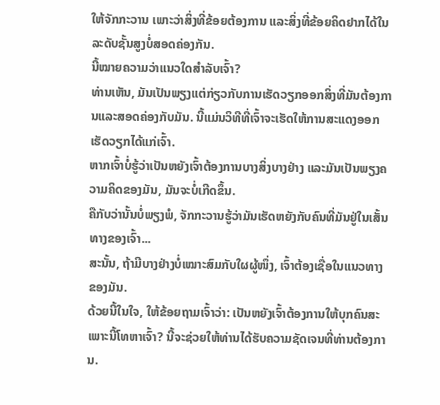ໃຫ້ຈັກກະວານ ເພາະວ່າສິ່ງທີ່ຂ້ອຍຕ້ອງການ ແລະສິ່ງທີ່ຂ້ອຍຄິດຢາກໄດ້ໃນລະດັບຊັ້ນສູງບໍ່ສອດຄ່ອງກັນ.
ນີ້ໝາຍຄວາມວ່າແນວໃດສຳລັບເຈົ້າ?
ທ່ານເຫັນ, ມັນເປັນພຽງແຕ່ກ່ຽວກັບການເຮັດວຽກອອກສິ່ງທີ່ມັນຕ້ອງການແລະສອດຄ່ອງກັບມັນ. ນີ້ແມ່ນວິທີທີ່ເຈົ້າຈະເຮັດໃຫ້ການສະແດງອອກເຮັດວຽກໄດ້ແກ່ເຈົ້າ.
ຫາກເຈົ້າບໍ່ຮູ້ວ່າເປັນຫຍັງເຈົ້າຕ້ອງການບາງສິ່ງບາງຢ່າງ ແລະມັນເປັນພຽງຄວາມຄິດຂອງມັນ, ມັນຈະບໍ່ເກີດຂຶ້ນ.
ຄືກັບວ່ານັ້ນບໍ່ພຽງພໍ, ຈັກກະວານຮູ້ວ່າມັນເຮັດຫຍັງກັບຄົນທີ່ມັນຢູ່ໃນເສັ້ນທາງຂອງເຈົ້າ...
ສະນັ້ນ, ຖ້າມີບາງຢ່າງບໍ່ເໝາະສົມກັບໃຜຜູ້ໜຶ່ງ, ເຈົ້າຕ້ອງເຊື່ອໃນແນວທາງຂອງມັນ.
ດ້ວຍນີ້ໃນໃຈ, ໃຫ້ຂ້ອຍຖາມເຈົ້າວ່າ: ເປັນຫຍັງເຈົ້າຕ້ອງການໃຫ້ບຸກຄົນສະເພາະນີ້ໂທຫາເຈົ້າ? ນີ້ຈະຊ່ວຍໃຫ້ທ່ານໄດ້ຮັບຄວາມຊັດເຈນທີ່ທ່ານຕ້ອງການ.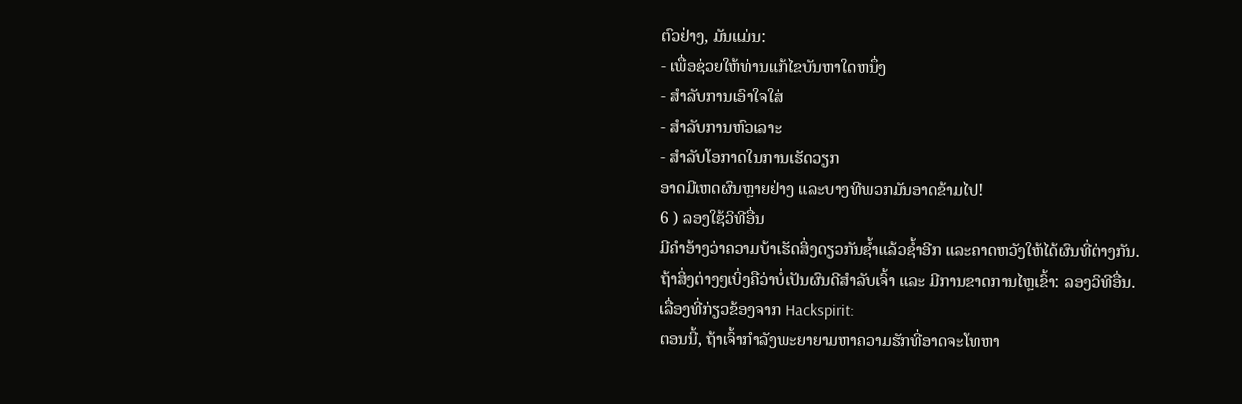ຕົວຢ່າງ, ມັນແມ່ນ:
- ເພື່ອຊ່ວຍໃຫ້ທ່ານແກ້ໄຂບັນຫາໃດຫນຶ່ງ
- ສໍາລັບການເອົາໃຈໃສ່
- ສໍາລັບການຫົວເລາະ
- ສຳລັບໂອກາດໃນການເຮັດວຽກ
ອາດມີເຫດຜົນຫຼາຍຢ່າງ ແລະບາງທີພວກມັນອາດຂ້າມໄປ!
6 ) ລອງໃຊ້ວິທີອື່ນ
ມີຄຳອ້າງວ່າຄວາມບ້າເຮັດສິ່ງດຽວກັນຊ້ຳແລ້ວຊ້ຳອີກ ແລະຄາດຫວັງໃຫ້ໄດ້ຜົນທີ່ຕ່າງກັນ.
ຖ້າສິ່ງຕ່າງໆເບິ່ງຄືວ່າບໍ່ເປັນຜົນດີສຳລັບເຈົ້າ ແລະ ມີການຂາດການໄຫຼເຂົ້າ: ລອງວິທີອື່ນ.
ເລື່ອງທີ່ກ່ຽວຂ້ອງຈາກ Hackspirit:
ຕອນນີ້, ຖ້າເຈົ້າກຳລັງພະຍາຍາມຫາຄວາມຮັກທີ່ອາດຈະໂທຫາ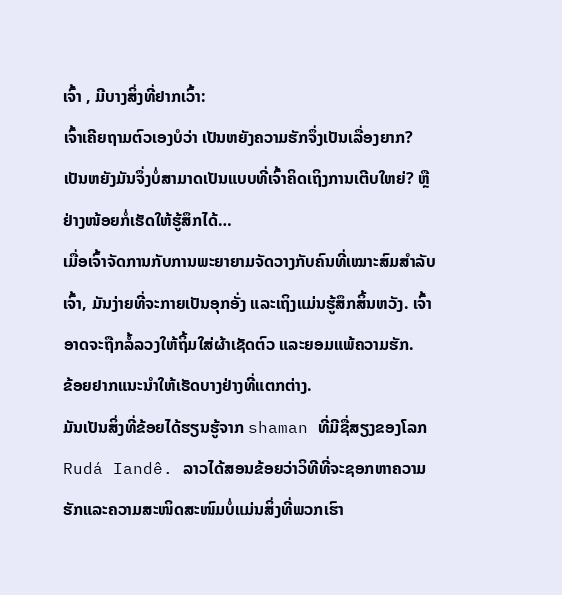ເຈົ້າ , ມີບາງສິ່ງທີ່ຢາກເວົ້າ:
ເຈົ້າເຄີຍຖາມຕົວເອງບໍວ່າ ເປັນຫຍັງຄວາມຮັກຈຶ່ງເປັນເລື່ອງຍາກ?
ເປັນຫຍັງມັນຈຶ່ງບໍ່ສາມາດເປັນແບບທີ່ເຈົ້າຄິດເຖິງການເຕີບໃຫຍ່? ຫຼືຢ່າງໜ້ອຍກໍ່ເຮັດໃຫ້ຮູ້ສຶກໄດ້…
ເມື່ອເຈົ້າຈັດການກັບການພະຍາຍາມຈັດວາງກັບຄົນທີ່ເໝາະສົມສຳລັບເຈົ້າ, ມັນງ່າຍທີ່ຈະກາຍເປັນອຸກອັ່ງ ແລະເຖິງແມ່ນຮູ້ສຶກສິ້ນຫວັງ. ເຈົ້າອາດຈະຖືກລໍ້ລວງໃຫ້ຖິ້ມໃສ່ຜ້າເຊັດຕົວ ແລະຍອມແພ້ຄວາມຮັກ.
ຂ້ອຍຢາກແນະນຳໃຫ້ເຮັດບາງຢ່າງທີ່ແຕກຕ່າງ.
ມັນເປັນສິ່ງທີ່ຂ້ອຍໄດ້ຮຽນຮູ້ຈາກ shaman ທີ່ມີຊື່ສຽງຂອງໂລກ Rudá Iandê. ລາວໄດ້ສອນຂ້ອຍວ່າວິທີທີ່ຈະຊອກຫາຄວາມຮັກແລະຄວາມສະໜິດສະໜົມບໍ່ແມ່ນສິ່ງທີ່ພວກເຮົາ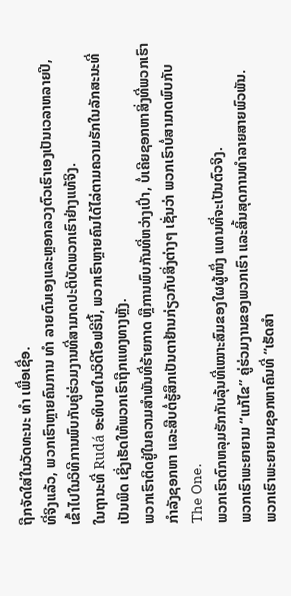ຖືກຈັດໃສ່ໃນວັດທະນະ ທຳ ເພື່ອເຊື່ອ.
ທີ່ຈິງແລ້ວ, ພວກເຮົາຫຼາຍຄົນການ ທຳ ລາຍຕົນເອງແລະຫຼອກລວງຕົວເຮົາເອງເປັນເວລາຫລາຍປີ, ເຂົ້າໄປໃນວິທີການພົບກັບຄູ່ຮ່ວມງານທີ່ສາມາດປະຕິບັດພວກເຮົາຢ່າງແທ້ຈິງ.
ໃນຖານະທີ່ Rudá ອະທິບາຍໃນວິດີໂອຟຣີນີ້, ພວກເຮົາຫຼາຍຄົນໄດ້ໄລ່ຕາມຄວາມຮັກໃນລັກສະນະທີ່ເປັນພິດ ເຊິ່ງເຮັດໃຫ້ພວກເຮົາຖືກແທງທາງຫຼັງ.
ພວກເຮົາຕິດຢູ່ໃນຄວາມສຳພັນທີ່ຮ້າຍກາດ ຫຼືການພົບກັນທີ່ຫວ່າງເປົ່າ, ບໍ່ເຄີຍຊອກຫາສິ່ງທີ່ພວກເຮົາກໍາລັງຊອກຫາ ແລະສືບຕໍ່ຮູ້ສຶກເປັນຕາຢ້ານກ່ຽວກັບສິ່ງຕ່າງໆ ເຊັ່ນວ່າ ພວກເຮົາບໍ່ສາມາດພົບກັບ The One.
ພວກເຮົາຕົກຫລຸມຮັກກັບລຸ້ນທີ່ເໝາະສົມຂອງໃຜຜູ້ໜຶ່ງ ແທນທີ່ຈະເປັນຕົວຈິງ.
ພວກເຮົາພະຍາຍາມ “ແກ້ໄຂ” ຄູ່ຮ່ວມງານຂອງພວກເຮົາ ແລະສິ້ນສຸດການທໍາລາຍສາຍພົວພັນ.
ພວກເຮົາພະຍາຍາມຊອກຫາຄົນທີ່ “ເຮັດສຳ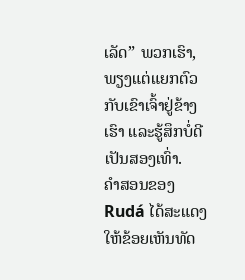ເລັດ” ພວກເຮົາ, ພຽງແຕ່ແຍກຕົວກັບເຂົາເຈົ້າຢູ່ຂ້າງເຮົາ ແລະຮູ້ສຶກບໍ່ດີເປັນສອງເທົ່າ.
ຄຳສອນຂອງ Rudá ໄດ້ສະແດງໃຫ້ຂ້ອຍເຫັນທັດ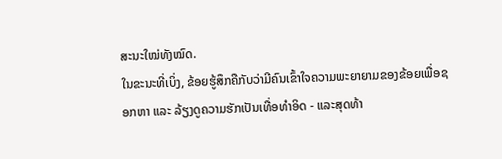ສະນະໃໝ່ທັງໝົດ.
ໃນຂະນະທີ່ເບິ່ງ, ຂ້ອຍຮູ້ສຶກຄືກັບວ່າມີຄົນເຂົ້າໃຈຄວາມພະຍາຍາມຂອງຂ້ອຍເພື່ອຊອກຫາ ແລະ ລ້ຽງດູຄວາມຮັກເປັນເທື່ອທຳອິດ - ແລະສຸດທ້າ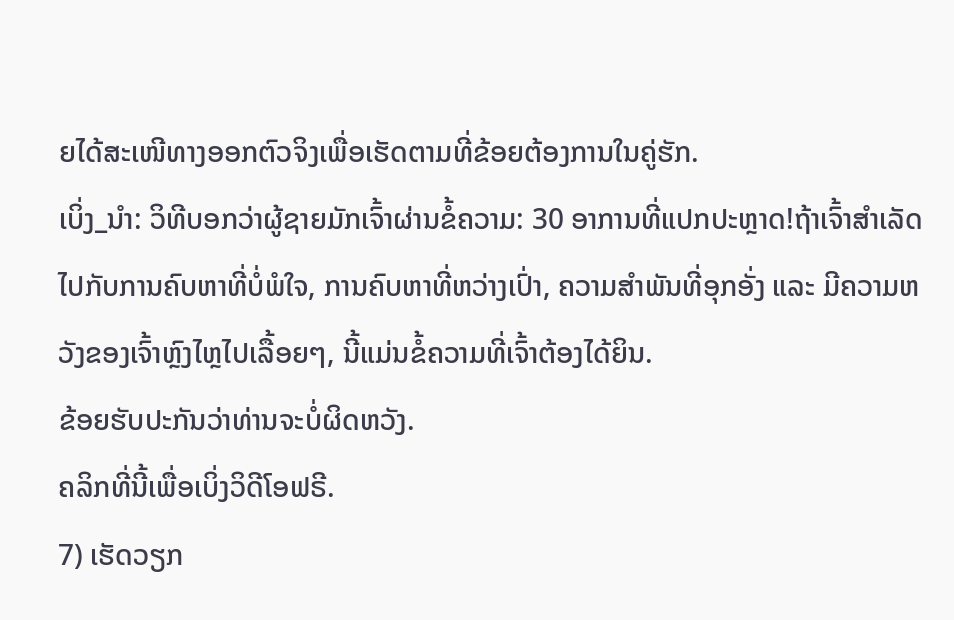ຍໄດ້ສະເໜີທາງອອກຕົວຈິງເພື່ອເຮັດຕາມທີ່ຂ້ອຍຕ້ອງການໃນຄູ່ຮັກ.
ເບິ່ງ_ນຳ: ວິທີບອກວ່າຜູ້ຊາຍມັກເຈົ້າຜ່ານຂໍ້ຄວາມ: 30 ອາການທີ່ແປກປະຫຼາດ!ຖ້າເຈົ້າສຳເລັດໄປກັບການຄົບຫາທີ່ບໍ່ພໍໃຈ, ການຄົບຫາທີ່ຫວ່າງເປົ່າ, ຄວາມສຳພັນທີ່ອຸກອັ່ງ ແລະ ມີຄວາມຫວັງຂອງເຈົ້າຫຼົງໄຫຼໄປເລື້ອຍໆ, ນີ້ແມ່ນຂໍ້ຄວາມທີ່ເຈົ້າຕ້ອງໄດ້ຍິນ.
ຂ້ອຍຮັບປະກັນວ່າທ່ານຈະບໍ່ຜິດຫວັງ.
ຄລິກທີ່ນີ້ເພື່ອເບິ່ງວິດີໂອຟຣີ.
7) ເຮັດວຽກ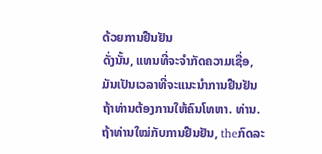ດ້ວຍການຢືນຢັນ
ດັ່ງນັ້ນ, ແທນທີ່ຈະຈໍາກັດຄວາມເຊື່ອ, ມັນເປັນເວລາທີ່ຈະແນະນໍາການຢືນຢັນຖ້າທ່ານຕ້ອງການໃຫ້ຄົນໂທຫາ. ທ່ານ.
ຖ້າທ່ານໃໝ່ກັບການຢືນຢັນ, theກົດລະ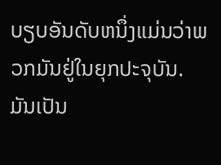ບຽບອັນດັບຫນຶ່ງແມ່ນວ່າພວກມັນຢູ່ໃນຍຸກປະຈຸບັນ.
ມັນເປັນ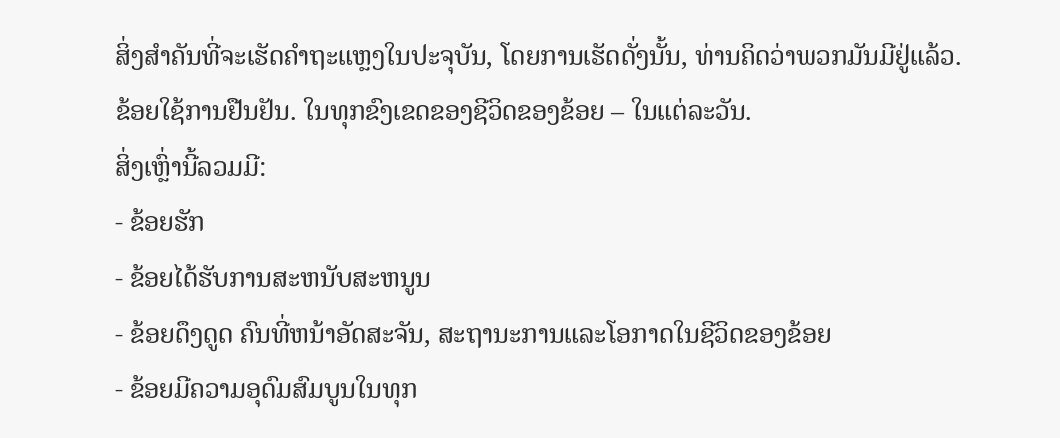ສິ່ງສໍາຄັນທີ່ຈະເຮັດຄໍາຖະແຫຼງໃນປະຈຸບັນ, ໂດຍການເຮັດດັ່ງນັ້ນ, ທ່ານຄິດວ່າພວກມັນມີຢູ່ແລ້ວ.
ຂ້ອຍໃຊ້ການຢືນຢັນ. ໃນທຸກຂົງເຂດຂອງຊີວິດຂອງຂ້ອຍ – ໃນແຕ່ລະວັນ.
ສິ່ງເຫຼົ່ານີ້ລວມມີ:
- ຂ້ອຍຮັກ
- ຂ້ອຍໄດ້ຮັບການສະຫນັບສະຫນູນ
- ຂ້ອຍດຶງດູດ ຄົນທີ່ຫນ້າອັດສະຈັນ, ສະຖານະການແລະໂອກາດໃນຊີວິດຂອງຂ້ອຍ
- ຂ້ອຍມີຄວາມອຸດົມສົມບູນໃນທຸກ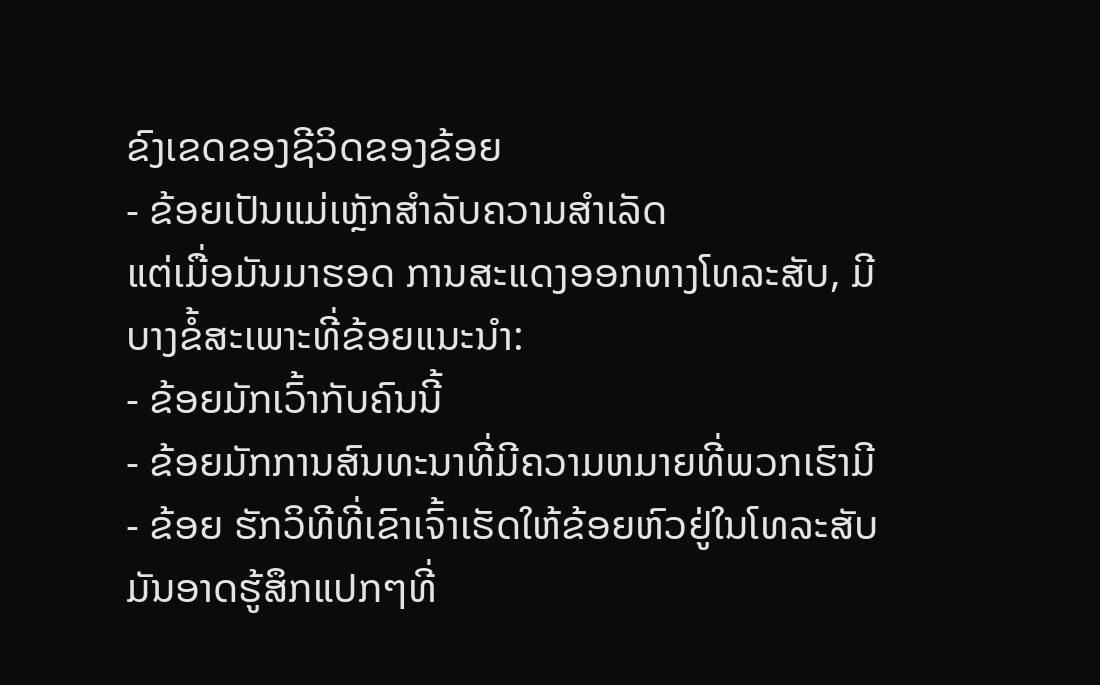ຂົງເຂດຂອງຊີວິດຂອງຂ້ອຍ
- ຂ້ອຍເປັນແມ່ເຫຼັກສໍາລັບຄວາມສໍາເລັດ
ແຕ່ເມື່ອມັນມາຮອດ ການສະແດງອອກທາງໂທລະສັບ, ມີບາງຂໍ້ສະເພາະທີ່ຂ້ອຍແນະນໍາ:
- ຂ້ອຍມັກເວົ້າກັບຄົນນີ້
- ຂ້ອຍມັກການສົນທະນາທີ່ມີຄວາມຫມາຍທີ່ພວກເຮົາມີ
- ຂ້ອຍ ຮັກວິທີທີ່ເຂົາເຈົ້າເຮັດໃຫ້ຂ້ອຍຫົວຢູ່ໃນໂທລະສັບ
ມັນອາດຮູ້ສຶກແປກໆທີ່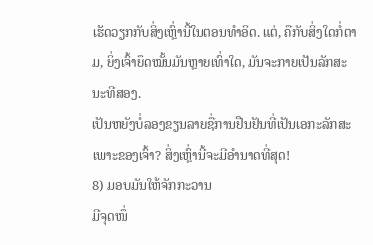ເຮັດວຽກກັບສິ່ງເຫຼົ່ານີ້ໃນຕອນທໍາອິດ. ແຕ່, ຄືກັບສິ່ງໃດກໍ່ຕາມ, ຍິ່ງເຈົ້າຍຶດໝັ້ນມັນຫຼາຍເທົ່າໃດ, ມັນຈະກາຍເປັນລັກສະນະທີສອງ.
ເປັນຫຍັງບໍ່ລອງຂຽນລາຍຊື່ການຢືນຢັນທີ່ເປັນເອກະລັກສະເພາະຂອງເຈົ້າ? ສິ່ງເຫຼົ່ານີ້ຈະມີອໍານາດທີ່ສຸດ!
8) ມອບມັນໃຫ້ຈັກກະວານ
ມີຈຸດໜຶ່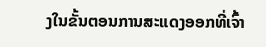ງໃນຂັ້ນຕອນການສະແດງອອກທີ່ເຈົ້າ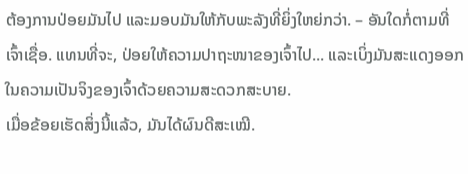ຕ້ອງການປ່ອຍມັນໄປ ແລະມອບມັນໃຫ້ກັບພະລັງທີ່ຍິ່ງໃຫຍ່ກວ່າ. – ອັນໃດກໍ່ຕາມທີ່ເຈົ້າເຊື່ອ. ແທນທີ່ຈະ, ປ່ອຍໃຫ້ຄວາມປາຖະໜາຂອງເຈົ້າໄປ... ແລະເບິ່ງມັນສະແດງອອກໃນຄວາມເປັນຈິງຂອງເຈົ້າດ້ວຍຄວາມສະດວກສະບາຍ.
ເມື່ອຂ້ອຍເຮັດສິ່ງນີ້ແລ້ວ, ມັນໄດ້ຜົນດີສະເໝີ.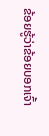ຂ້ອຍຮູ້ວ່າຂ້ອຍບອກເຈົ້າ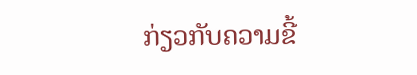ກ່ຽວກັບຄວາມຂີ້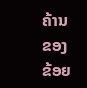ຄ້ານຂອງຂ້ອຍ